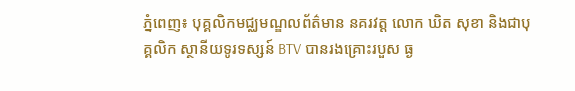ភ្នំពេញ៖ បុគ្គលិកមជ្ឈមណ្ឌលព័ត៌មាន នគរវត្ត លោក ឃិត សុខា និងជាបុគ្គលិក ស្ថានីយទូរទស្សន៍ BTV បានរងគ្រោះរបួស ធ្ង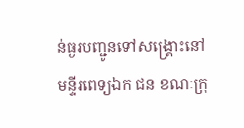ន់ធ្ងរបញ្ជូនទៅសង្គ្រោះនៅមន្ទីរពេទ្យឯក ជន ខណៈក្រុ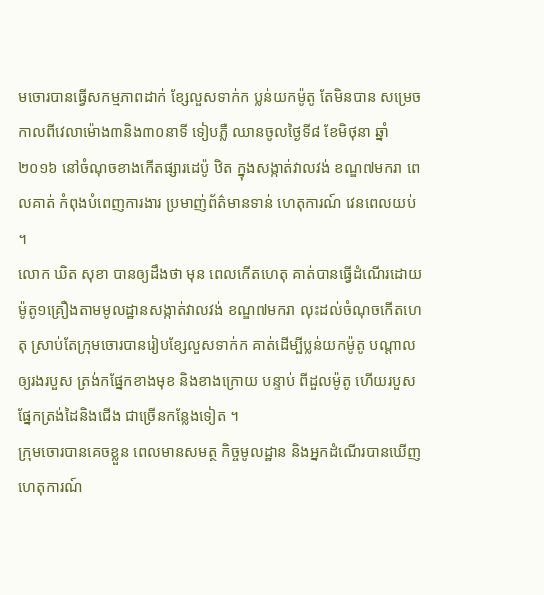មចោរបានធ្វើសកម្មភាពដាក់ ខ្សែលួសទាក់ក ប្លន់យកម៉ូតូ តែមិនបាន សម្រេច កាលពីវេលាម៉ោង៣និង៣០នាទី ទៀបភ្លឺ ឈានចូលថ្ងៃទី៨ ខែមិថុនា ឆ្នាំ ២០១៦ នៅចំណុចខាងកើតផ្សារដេប៉ូ ឋិត ក្នុងសង្កាត់វាលវង់ ខណ្ឌ៧មករា ពេលគាត់ កំពុងបំពេញការងារ ប្រមាញ់ព័ត៌មានទាន់ ហេតុការណ៍ វេនពេលយប់ ។
លោក ឃិត សុខា បានឲ្យដឹងថា មុន ពេលកើតហេតុ គាត់បានធ្វើដំណើរដោយ ម៉ូតូ១គ្រឿងតាមមូលដ្ឋានសង្កាត់វាលវង់ ខណ្ឌ៧មករា លុះដល់ចំណុចកើតហេតុ ស្រាប់តែក្រុមចោរបានរៀបខ្សែលួសទាក់ក គាត់ដើម្បីប្លន់យកម៉ូតូ បណ្តាលឲ្យរងរបួស ត្រង់កផ្នែកខាងមុខ និងខាងក្រោយ បន្ទាប់ ពីដួលម៉ូតូ ហើយរបួសផ្នែកត្រង់ដៃនិងជើង ជាច្រើនកន្លែងទៀត ។
ក្រុមចោរបានគេចខ្លួន ពេលមានសមត្ថ កិច្ចមូលដ្ឋាន និងអ្នកដំណើរបានឃើញ ហេតុការណ៍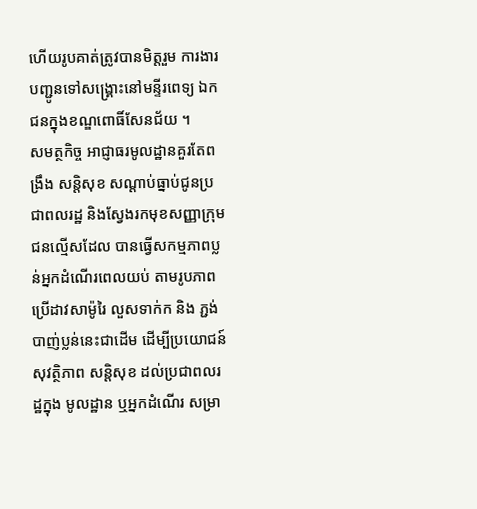ហើយរូបគាត់ត្រូវបានមិត្តរួម ការងារបញ្ជូនទៅសង្គ្រោះនៅមន្ទីរពេទ្យ ឯកជនក្នុងខណ្ឌពោធិ៍សែនជ័យ ។
សមត្ថកិច្ច អាជ្ញាធរមូលដ្ឋានគួរតែពង្រឹង សន្តិសុខ សណ្តាប់ធ្នាប់ជូនប្រជាពលរដ្ឋ និងស្វែងរកមុខសញ្ញាក្រុមជនល្មើសដែល បានធ្វើសកម្មភាពប្លន់អ្នកដំណើរពេលយប់ តាមរូបភាពប្រើដាវសាម៉ូរៃ លួសទាក់ក និង ភ្ជង់បាញ់ប្លន់នេះជាដើម ដើម្បីប្រយោជន៍ សុវត្ថិភាព សន្តិសុខ ដល់ប្រជាពលរដ្ឋក្នុង មូលដ្ឋាន ឬអ្នកដំណើរ សម្រា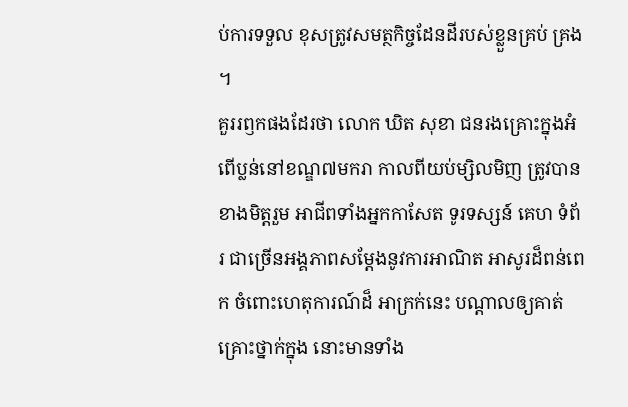ប់ការទទួល ខុសត្រូវសមត្ថកិច្ចដែនដីរបស់ខ្លួនគ្រប់ គ្រង ។
គួររឭកផងដែរថា លោក ឃិត សុខា ជនរងគ្រោះក្នុងអំពើប្លន់នៅខណ្ឌ៧មករា កាលពីយប់ម្សិលមិញ ត្រូវបានខាងមិត្តរួម អាជីពទាំងអ្នកកាសែត ទូរទស្សន៍ គេហ ទំព័រ ជាច្រើនអង្គភាពសម្តែងនូវការអាណិត អាសូរដ៏ពន់ពេក ចំពោះហេតុការណ៍ដ៏ អាក្រក់នេះ បណ្តាលឲ្យគាត់គ្រោះថ្នាក់ក្នុង នោះមានទាំង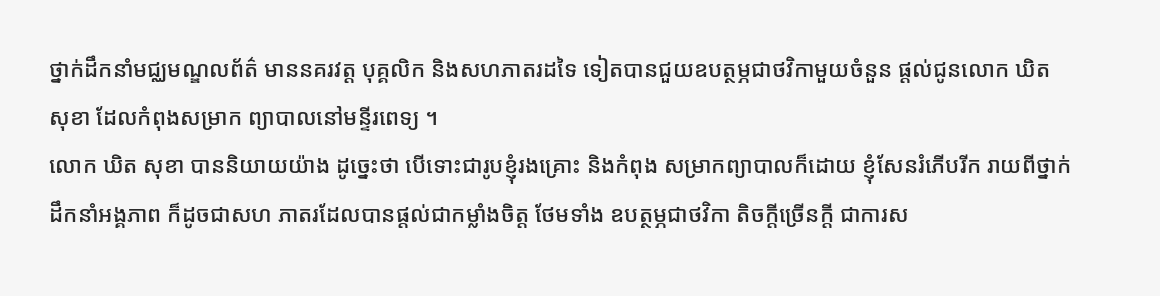ថ្នាក់ដឹកនាំមជ្ឈមណ្ឌលព័ត៌ មាននគរវត្ត បុគ្គលិក និងសហភាតរដទៃ ទៀតបានជួយឧបត្ថម្ភជាថវិកាមួយចំនួន ផ្តល់ជូនលោក ឃិត សុខា ដែលកំពុងសម្រាក ព្យាបាលនៅមន្ទីរពេទ្យ ។
លោក ឃិត សុខា បាននិយាយយ៉ាង ដូច្នេះថា បើទោះជារូបខ្ញុំរងគ្រោះ និងកំពុង សម្រាកព្យាបាលក៏ដោយ ខ្ញុំសែនរំភើបរីក រាយពីថ្នាក់ដឹកនាំអង្គភាព ក៏ដូចជាសហ ភាតរដែលបានផ្តល់ជាកម្លាំងចិត្ត ថែមទាំង ឧបត្ថម្ភជាថវិកា តិចក្តីច្រើនក្តី ជាការស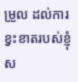ម្រួល ដល់ការខ្វះខាតរបស់ខ្ញុំស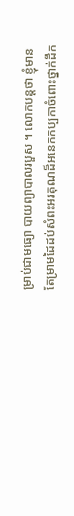ម្រាប់ជាមធ្យោ បាយព្យាបាលរបួស ។ លោកបន្តថា ខ្ញុំមាន តែម្រាមដៃដប់សំពះអរគុណដ៏អនេកកប្បកាចំពោះថ្នាក់ដឹក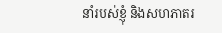នាំរបស់ខ្ញុំ និងសហភាតរ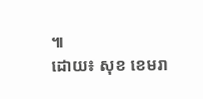៕
ដោយ៖ សុខ ខេមរា